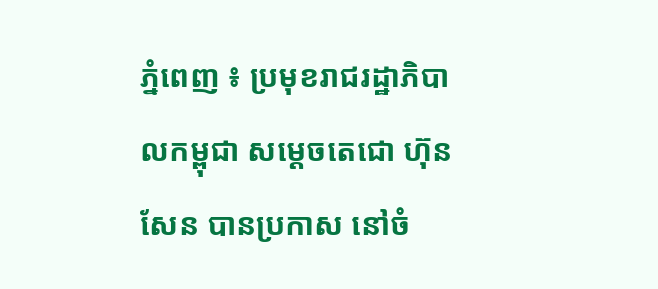ភ្នំពេញ ៖ ប្រមុខរាជរដ្ឋាភិបាលកម្ពុជា សម្តេចតេជោ ហ៊ុន សែន បានប្រកាស នៅចំ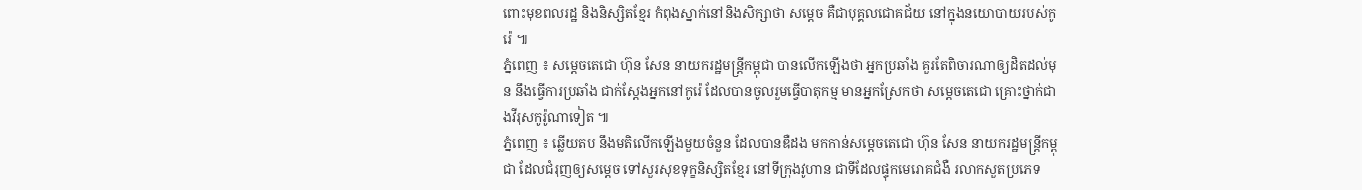ពោះមុខពលរដ្ឋ និងនិស្សិតខ្មែរ កំពុងស្នាក់នៅនិងសិក្សាថា សម្តេច គឺជាបុគ្គលជោគជ័យ នៅក្នុងនយោបាយរបស់កូរ៉េ ៕
ភ្នំពេញ ៖ សម្តេចតេជោ ហ៊ុន សែន នាយករដ្ឋមន្រ្តីកម្ពុជា បានលើកឡើងថា អ្នកប្រឆាំង គួរតែពិចារណាឲ្យដិតដល់មុន នឹងធ្វើការប្រឆាំង ជាក់ស្តែងអ្នកនៅកូរ៉េ ដែលបានចូលរួមធ្វើបាតុកម្ម មានអ្នកស្រែកថា សម្តេចតេជោ គ្រោះថ្នាក់ជាងវីរុសកូរ៉ូណាទៀត ៕
ភ្នំពេញ ៖ ឆ្លើយតប នឹងមតិលើកឡើងមួយចំនួន ដែលបានឌឺដង មកកាន់សម្តេចតេជោ ហ៊ុន សែន នាយករដ្ឋមន្រ្តីកម្ពុជា ដែលជំរុញឲ្យសម្តេច ទៅសួរសុខទុក្ខនិស្សិតខ្មែរ នៅទីក្រុងវូហាន ជាទីដែលផ្ទុកមេរោគជំងឺ រលាកសួតប្រភេទ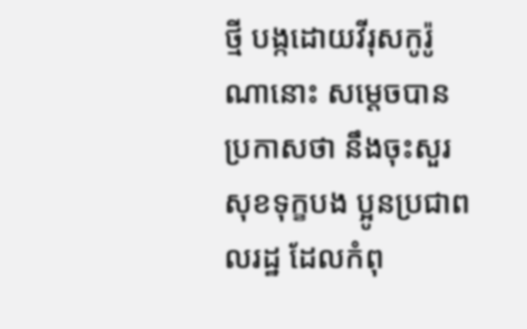ថ្មី បង្កដោយវីរុសកូរ៉ូណានោះ សម្តេចបានប្រកាសថា នឹងចុះសួរសុខទុក្ខបង ប្អូនប្រជាពលរដ្ឋ ដែលកំពុ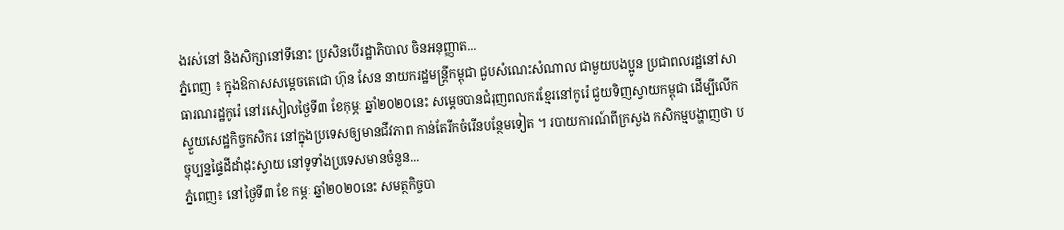ងរស់នៅ និងសិក្សានៅទីនោះ ប្រសិនបើរដ្ឋាភិបាល ចិនអនុញ្ញាត...
ភ្នំពេញ ៖ ក្នុងឱកាសសម្តេចតេជោ ហ៊ុន សែន នាយករដ្ឋមន្រ្តីកម្ពុជា ជួបសំណេះសំណាល ជាមួយបងប្អូន ប្រជាពលរដ្ឋនៅសាធារណរដ្ឋកូរ៉េ នៅរសៀលថ្ងៃទី៣ ខែកុម្ភៈ ឆ្នាំ២០២០នេះ សម្តេចបានជំរុញពលករខ្មែរនៅកូរ៉េ ជួយទិញស្វាយកម្ពុជា ដើម្បីលើកស្ទួយសេដ្ឋកិច្ចកសិករ នៅក្នុងប្រទេសឲ្យមានជីវភាព កាន់តែរីកចំរើនបន្ថែមទៀត ។ របាយការណ៍ពីក្រសួង កសិកម្មបង្ហាញថា បច្ចុប្បន្នផ្ទៃដីដាំដុះស្វាយ នៅទូទាំងប្រទេសមានចំនួន...
ភ្នំពេញ៖ នៅថ្ងៃទី៣ ខែ កម្ភៈ ឆ្នាំ២០២០នេះ សមត្ថកិច្ចបា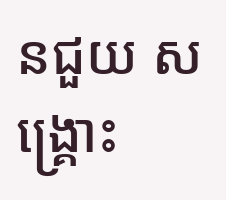នជួយ សង្រ្គោះ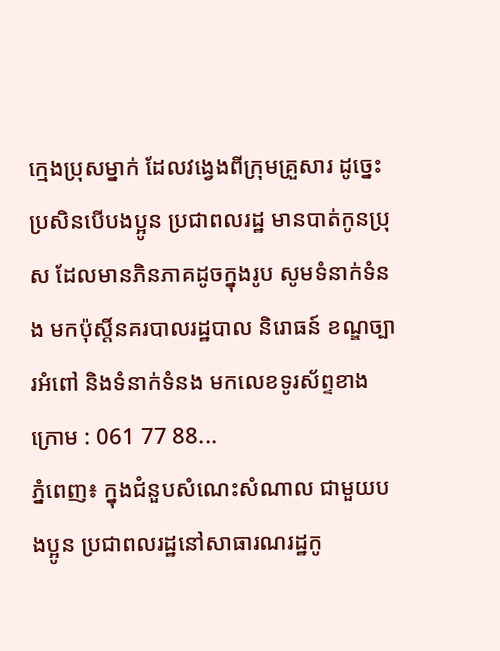ក្មេងប្រុសម្នាក់ ដែលវង្វេងពីក្រុមគ្រួសារ ដូច្នេះប្រសិនបើបងប្អូន ប្រជាពលរដ្ឋ មានបាត់កូនប្រុស ដែលមានភិនភាគដូចក្នុងរូប សូមទំនាក់ទំនង មកប៉ុស្តិ៍នគរបាលរដ្ឋបាល និរោធន៍ ខណ្ឌច្បារអំពៅ និងទំនាក់ទំនង មកលេខទូរស័ព្ទខាងក្រោម : 061 77 88...
ភ្នំពេញ៖ ក្នុងជំនួបសំណេះសំណាល ជាមួយបងប្អូន ប្រជាពលរដ្ឋនៅសាធារណរដ្ឋកូ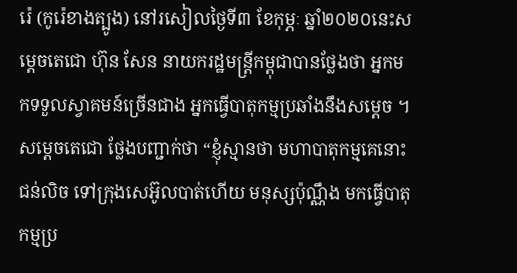រ៉េ (កូរ៉េខាងត្បូង) នៅរសៀលថ្ងៃទី៣ ខែកុម្ភៈ ឆ្នាំ២០២០នេះសម្តេចតេជោ ហ៊ុន សែន នាយករដ្ឋមន្រ្តីកម្ពុជាបានថ្លែងថា អ្នកមកទទួលស្វាគមន៍ច្រើនជាង អ្នកធ្វើបាតុកម្មប្រឆាំងនឹងសម្ដេច ។ សម្ដេចតេជោ ថ្លែងបញ្ជាក់ថា “ខ្ញុំស្មានថា មហាបាតុកម្មគេនោះជន់លិច ទៅក្រុងសេអ៊ូលបាត់ហើយ មនុស្សប៉ុណ្ណឹង មកធ្វើបាតុកម្មប្រ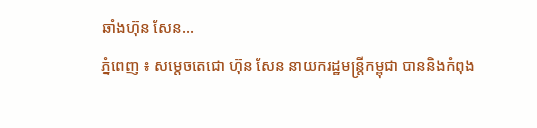ឆាំងហ៊ុន សែន...
ភ្នំពេញ ៖ សម្តេចតេជោ ហ៊ុន សែន នាយករដ្ឋមន្រ្តីកម្ពុជា បាននិងកំពុង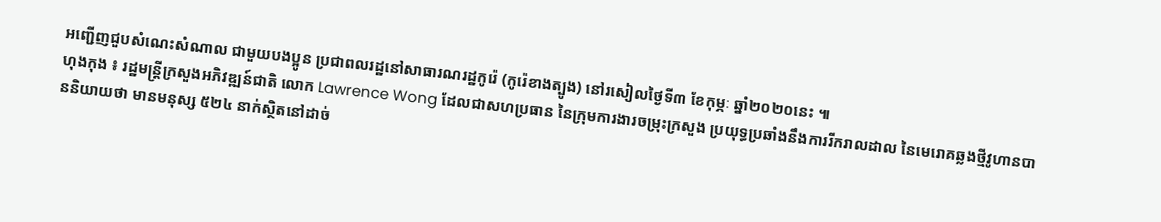អញ្ជើញជួបសំណេះសំណាល ជាមួយបងប្អូន ប្រជាពលរដ្ឋនៅសាធារណរដ្ឋកូរ៉េ (កូរ៉េខាងត្បូង) នៅរសៀលថ្ងៃទី៣ ខែកុម្ភៈ ឆ្នាំ២០២០នេះ ៕
ហុងកុង ៖ រដ្ឋមន្រ្តីក្រសួងអភិវឌ្ឍន៍ជាតិ លោក Lawrence Wong ដែលជាសហប្រធាន នៃក្រុមការងារចម្រុះក្រសួង ប្រយុទ្ធប្រឆាំងនឹងការរីករាលដាល នៃមេរោគឆ្លងថ្មីវូហានបាននិយាយថា មានមនុស្ស ៥២៤ នាក់ស្ថិតនៅដាច់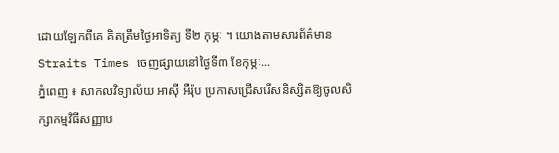ដោយឡែកពីគេ គិតត្រឹមថ្ងៃអាទិត្យ ទី២ កុម្ភៈ ។ យោងតាមសារព័ត៌មាន Straits Times ចេញផ្សាយនៅថ្ងៃទី៣ ខែកុម្ភៈ...
ភ្នំពេញ ៖ សាកលវិទ្យាល័យ អាស៊ី អឺរ៉ុប ប្រកាសជ្រើសរើសនិស្សិតឱ្យចូលសិក្សាកម្មវិធីសញ្ញាប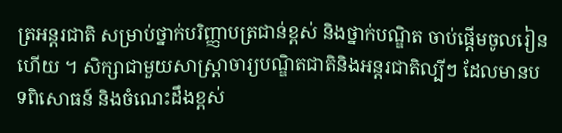ត្រអន្តរជាតិ សម្រាប់ថ្នាក់បរិញ្ញាបត្រជាន់ខ្ពស់ និងថ្នាក់បណ្ឌិត ចាប់ផ្តើមចូលរៀនហើយ ។ សិក្សាជាមួយសាស្រ្តាចារ្យបណ្ឌិតជាតិនិងអន្តរជាតិល្បីៗ ដែលមានបទពិសោធន៍ និងចំណេះដឹងខ្ពស់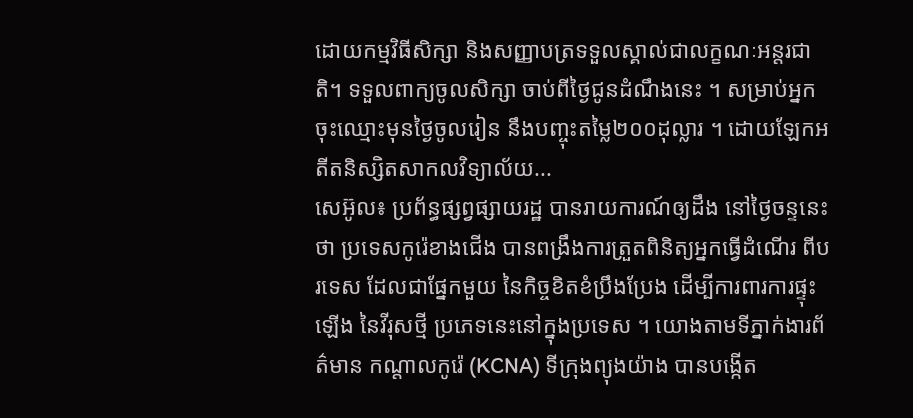ដោយកម្មវិធីសិក្សា និងសញ្ញាបត្រទទួលស្គាល់ជាលក្ខណៈអន្តរជាតិ។ ទទួលពាក្យចូលសិក្សា ចាប់ពីថ្ងៃជូនដំណឹងនេះ ។ សម្រាប់អ្នកចុះឈ្មោះមុនថ្ងៃចូលរៀន នឹងបញ្ចុះតម្លៃ២០០ដុល្លារ ។ ដោយឡែកអតីតនិស្សិតសាកលវិទ្យាល័យ...
សេអ៊ូល៖ ប្រព័ន្ធផ្សព្វផ្សាយរដ្ឋ បានរាយការណ៍ឲ្យដឹង នៅថ្ងៃចន្ទនេះថា ប្រទេសកូរ៉េខាងជើង បានពង្រឹងការត្រួតពិនិត្យអ្នកធ្វើដំណើរ ពីបរទេស ដែលជាផ្នែកមួយ នៃកិច្ចខិតខំប្រឹងប្រែង ដើម្បីការពារការផ្ទុះឡើង នៃវីរុសថ្មី ប្រភេទនេះនៅក្នុងប្រទេស ។ យោងតាមទីភ្នាក់ងារព័ត៌មាន កណ្តាលកូរ៉េ (KCNA) ទីក្រុងព្យុងយ៉ាង បានបង្កើត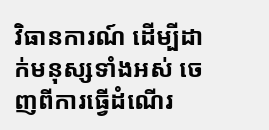វិធានការណ៍ ដើម្បីដាក់មនុស្សទាំងអស់ ចេញពីការធ្វើដំណើរ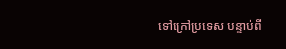ទៅក្រៅប្រទេស បន្ទាប់ពី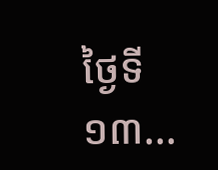ថ្ងៃទី១៣...